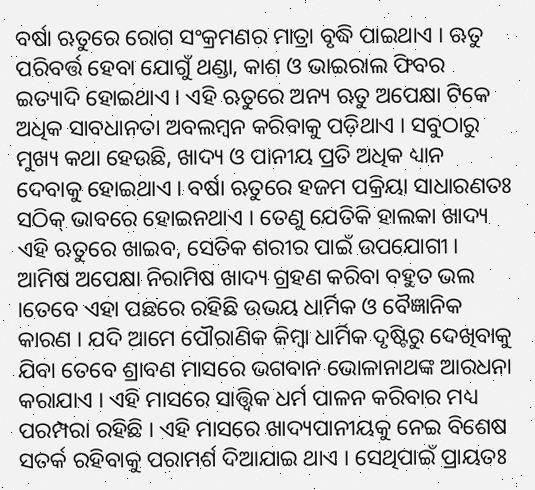ବର୍ଷା ଋତୁରେ ରୋଗ ସଂକ୍ରମଣର ମାତ୍ରା ବୃଦ୍ଧି ପାଇଥାଏ । ଋତୁ ପରିବର୍ତ୍ତ ହେବା ଯୋଗୁଁ ଥଣ୍ଡା, କାଶ ଓ ଭାଇରାଲ ଫିବର ଇତ୍ୟାଦି ହୋଇଥାଏ । ଏହି ଋତୁରେ ଅନ୍ୟ ଋତୁ ଅପେକ୍ଷା ଟିକେ ଅଧିକ ସାବଧାନତା ଅବଲମ୍ବନ କରିବାକୁ ପଡ଼ିଥାଏ । ସବୁଠାରୁ ମୁଖ୍ୟ କଥା ହେଉଛି, ଖାଦ୍ୟ ଓ ପାନୀୟ ପ୍ରତି ଅଧିକ ଧ୍ୟାନ ଦେବାକୁ ହୋଇଥାଏ । ବର୍ଷା ଋତୁରେ ହଜମ ପକ୍ରିୟା ସାଧାରଣତଃ ସଠିକ୍ ଭାବରେ ହୋଇନଥାଏ । ତେଣୁ ଯେତିକି ହାଲକା ଖାଦ୍ୟ ଏହି ଋତୁରେ ଖାଇବ, ସେତିକ ଶରୀର ପାଇଁ ଉପଯୋଗୀ ।
ଆମିଷ ଅପେକ୍ଷା ନିରାମିଷ ଖାଦ୍ୟ ଗ୍ରହଣ କରିବା ବହୁତ ଭଲ ।ତେବେ ଏହା ପଛରେ ରହିଛି ଉଭୟ ଧାର୍ମିକ ଓ ବୈଜ୍ଞାନିକ କାରଣ । ଯଦି ଆମେ ପୌରାଣିକ କିମ୍ବା ଧାର୍ମିକ ଦୃଷ୍ଟିରୁ ଦେଖିବାକୁ ଯିବା ତେବେ ଶ୍ରାବଣ ମାସରେ ଭଗବାନ ଭୋଳାନାଥଙ୍କ ଆରଧନା କରାଯାଏ । ଏହି ମାସରେ ସାତ୍ତ୍ବିକ ଧର୍ମ ପାଳନ କରିବାର ମଧ୍ୟ ପରମ୍ପରା ରହିଛି । ଏହି ମାସରେ ଖାଦ୍ୟପାନୀୟକୁ ନେଇ ବିଶେଷ ସତର୍କ ରହିବାକୁ ପରାମର୍ଶ ଦିଆଯାଇ ଥାଏ । ସେଥିପାଇଁ ପ୍ରାୟତଃ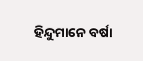ହିନ୍ଦୁମାନେ ବର୍ଷା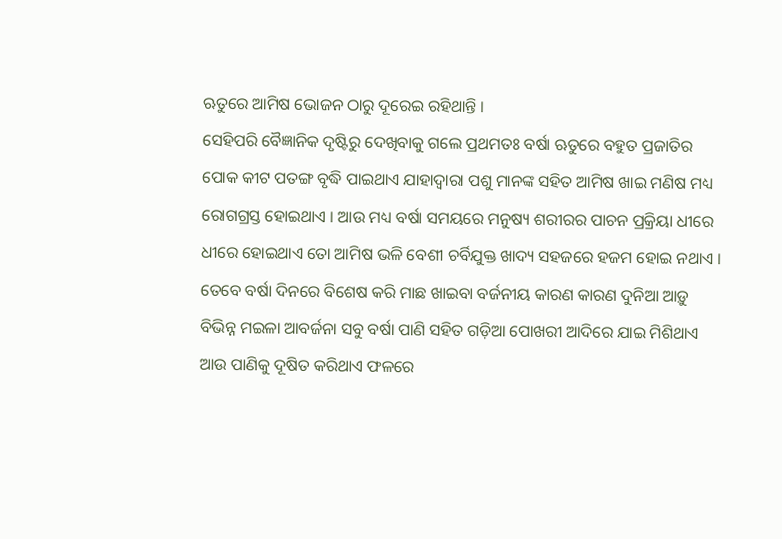ଋତୁରେ ଆମିଷ ଭୋଜନ ଠାରୁ ଦୂରେଇ ରହିଥାନ୍ତି ।
ସେହିପରି ବୈଜ୍ଞାନିକ ଦୃଷ୍ଟିରୁ ଦେଖିବାକୁ ଗଲେ ପ୍ରଥମତଃ ବର୍ଷା ଋତୁରେ ବହୁତ ପ୍ରଜାତିର ପୋକ କୀଟ ପତଙ୍ଗ ବୃଦ୍ଧି ପାଇଥାଏ ଯାହାଦ୍ବାରା ପଶୁ ମାନଙ୍କ ସହିତ ଆମିଷ ଖାଇ ମଣିଷ ମଧ୍ୟ ରୋଗଗ୍ରସ୍ତ ହୋଇଥାଏ । ଆଉ ମଧ୍ୟ ବର୍ଷା ସମୟରେ ମନୁଷ୍ୟ ଶରୀରର ପାଚନ ପ୍ରକ୍ରିୟା ଧୀରେ ଧୀରେ ହୋଇଥାଏ ତୋ ଆମିଷ ଭଳି ବେଶୀ ଚର୍ବିଯୁକ୍ତ ଖାଦ୍ୟ ସହଜରେ ହଜମ ହୋଇ ନଥାଏ ।
ତେବେ ବର୍ଷା ଦିନରେ ବିଶେଷ କରି ମାଛ ଖାଇବା ବର୍ଜନୀୟ କାରଣ କାରଣ ଦୁନିଆ ଆଡ଼ୁ ବିଭିନ୍ନ ମଇଳା ଆବର୍ଜନା ସବୁ ବର୍ଷା ପାଣି ସହିତ ଗଡ଼ିଆ ପୋଖରୀ ଆଦିରେ ଯାଇ ମିଶିଥାଏ ଆଉ ପାଣିକୁ ଦୂଷିତ କରିଥାଏ ଫଳରେ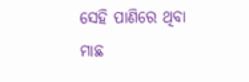ସେହି ପାଣିରେ ଥିବା ମାଛ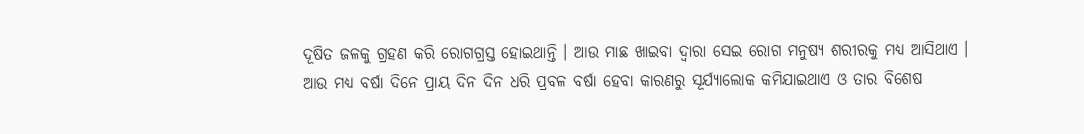ଦୂଷିତ ଜଳକୁ ଗ୍ରହଣ କରି ରୋଗଗ୍ରସ୍ତ ହୋଇଥାନ୍ତି । ଆଉ ମାଛ ଖାଇବା ଦ୍ବାରା ସେଇ ରୋଗ ମନୁଷ୍ୟ ଶରୀରକୁ ମଧ୍ୟ ଆସିଥାଏ ।
ଆଉ ମଧ୍ୟ ବର୍ଷା ଦିନେ ପ୍ରାୟ ଦିନ ଦିନ ଧରି ପ୍ରବଳ ବର୍ଷା ହେବା କାରଣରୁ ସୂର୍ଯ୍ୟାଲୋକ କମିଯାଇଥାଏ ଓ ତାର ବିଶେଷ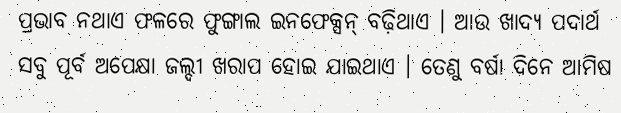ପ୍ରଭାବ ନଥାଏ ଫଳରେ ଫୁଙ୍ଗାଲ ଇନଫେକ୍ସନ୍ ବଢ଼ିଥାଏ । ଆଉ ଖାଦ୍ୟ ପଦାର୍ଥ ସବୁ ପୂର୍ବ ଅପେକ୍ଷା ଜଲ୍ଦୀ ଖରାପ ହୋଇ ଯାଇଥାଏ । ତେଣୁ ବର୍ଷା ଦିନେ ଆମିଷ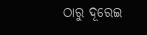ଠାରୁ ଦୂରେଇ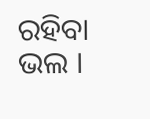ରହିବା ଭଲ ।